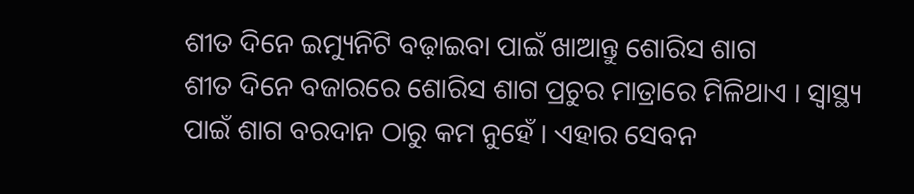ଶୀତ ଦିନେ ଇମ୍ୟୁନିଟି ବଢ଼ାଇବା ପାଇଁ ଖାଆନ୍ତୁ ଶୋରିସ ଶାଗ
ଶୀତ ଦିନେ ବଜାରରେ ଶୋରିସ ଶାଗ ପ୍ରଚୁର ମାତ୍ରାରେ ମିଳିଥାଏ । ସ୍ୱାସ୍ଥ୍ୟ ପାଇଁ ଶାଗ ବରଦାନ ଠାରୁ କମ ନୁହେଁ । ଏହାର ସେବନ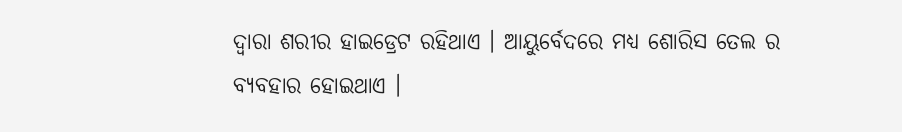ଦ୍ୱାରା ଶରୀର ହାଇଡ୍ରେଟ ରହିଥାଏ । ଆୟୁର୍ବେଦରେ ମଧ୍ୟ ଶୋରିସ ତେଲ ର ବ୍ୟବହାର ହୋଇଥାଏ ।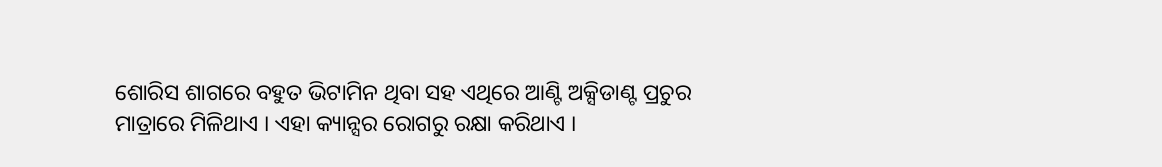ଶୋରିସ ଶାଗରେ ବହୁତ ଭିଟାମିନ ଥିବା ସହ ଏଥିରେ ଆଣ୍ଟି ଅକ୍ସିଡାଣ୍ଟ ପ୍ରଚୁର ମାତ୍ରାରେ ମିଳିଥାଏ । ଏହା କ୍ୟାନ୍ସର ରୋଗରୁ ରକ୍ଷା କରିଥାଏ ।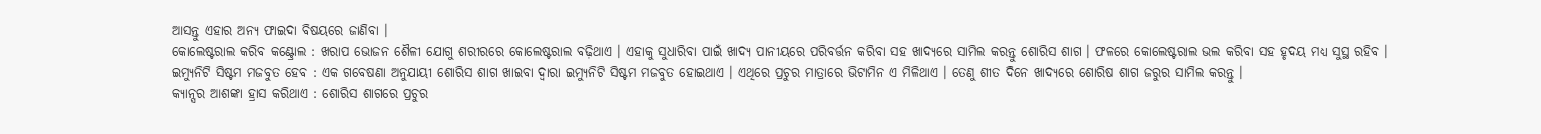ଆସନ୍ତୁ ଏହାର ଅନ୍ୟ ଫାଇଦା ବିଷୟରେ ଜାଣିବା ।
କୋଲେଷ୍ଟରାଲ କରିବ କଣ୍ଟ୍ରୋଲ : ଖରାପ ଭୋଜନ ଶୈଳୀ ଯୋଗୁ ଶରୀରରେ କୋଲେଷ୍ଟରାଲ ବଢ଼ିଥାଏ । ଏହାକୁ ସୁଧାରିବା ପାଇଁ ଖାଦ୍ୟ ପାନୀୟରେ ପରିବର୍ତ୍ତନ କରିବା ସହ ଖାଦ୍ୟରେ ସାମିଲ କରନ୍ତୁ ଶୋରିସ ଶାଗ । ଫଳରେ କୋଲେଷ୍ଟରାଲ ଭଲ କରିବା ସହ ହୃଦୟ ମଧ୍ୟ ସୁସ୍ଥ ରହିବ ।
ଇମ୍ୟୁନିଟି ସିଷ୍ଟମ ମଜବୁତ ହେବ : ଏକ ଗବେଷଣା ଅନୁଯାୟୀ ଶୋରିସ ଶାଗ ଖାଇବା ଦ୍ୱାରା ଇମ୍ୟୁନିଟି ସିଷ୍ଟମ ମଜବୁତ ହୋଇଥାଏ । ଏଥିରେ ପ୍ରଚୁର ମାତ୍ରାରେ ଭିଟାମିନ ଏ ମିଳିଥାଏ । ତେଣୁ ଶୀତ ଦିନେ ଖାଦ୍ୟରେ ଶୋରିଷ ଶାଗ ଜରୁର ସାମିଲ କରନ୍ତୁ ।
କ୍ୟାନ୍ସର ଆଶଙ୍କା ହ୍ରାସ କରିଥାଏ : ଶୋରିସ ଶାଗରେ ପ୍ରଚୁର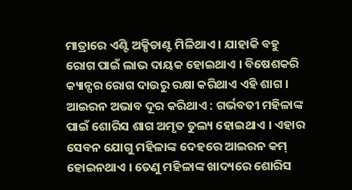ମାତ୍ରାରେ ଏଣ୍ଟି ଅକ୍ସିଡାଣ୍ଟ ମିଳିଥାଏ । ଯାହାକି ବହୁ ରୋଗ ପାଇଁ ଲାଭ ଦାୟକ ହୋଇଥାଏ । ବିଷେଶକରି କ୍ୟାନ୍ସର ରୋଗ ଦାଉରୁ ରକ୍ଷା କରିଥାଏ ଏହି ଶାଗ ।
ଆଇରନ ଅଭାବ ଦୂର କରିଥାଏ : ଗର୍ଭବତୀ ମହିଳାଙ୍କ ପାଇଁ ଶୋରିସ ଶାଗ ଅମୃତ ତୁଲ୍ୟ ହୋଇଥାଏ । ଏହାର ସେବନ ଯୋଗୁ ମହିଳାଙ୍କ ଦେହରେ ଆଇରନ କମ୍ ହୋଇନଥାଏ । ତେଣୁ ମହିଳାଙ୍କ ଖାଦ୍ୟରେ ଶୋରିସ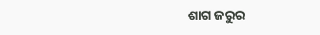ଶାଗ ଜରୁର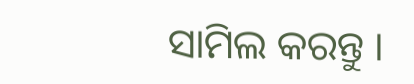ସାମିଲ କରନ୍ତୁ ।